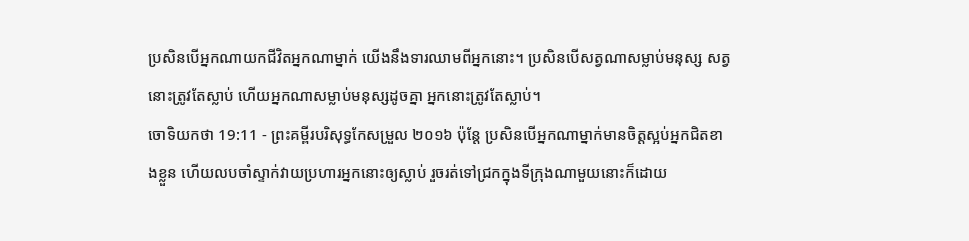ប្រសិនបើអ្នកណាយកជីវិតអ្នកណាម្នាក់ យើងនឹងទារឈាមពីអ្នកនោះ។ ប្រសិនបើសត្វណាសម្លាប់មនុស្ស សត្វនោះត្រូវតែស្លាប់ ហើយអ្នកណាសម្លាប់មនុស្សដូចគ្នា អ្នកនោះត្រូវតែស្លាប់។
ចោទិយកថា 19:11 - ព្រះគម្ពីរបរិសុទ្ធកែសម្រួល ២០១៦ ប៉ុន្តែ ប្រសិនបើអ្នកណាម្នាក់មានចិត្តស្អប់អ្នកជិតខាងខ្លួន ហើយលបចាំស្ទាក់វាយប្រហារអ្នកនោះឲ្យស្លាប់ រួចរត់ទៅជ្រកក្នុងទីក្រុងណាមួយនោះក៏ដោយ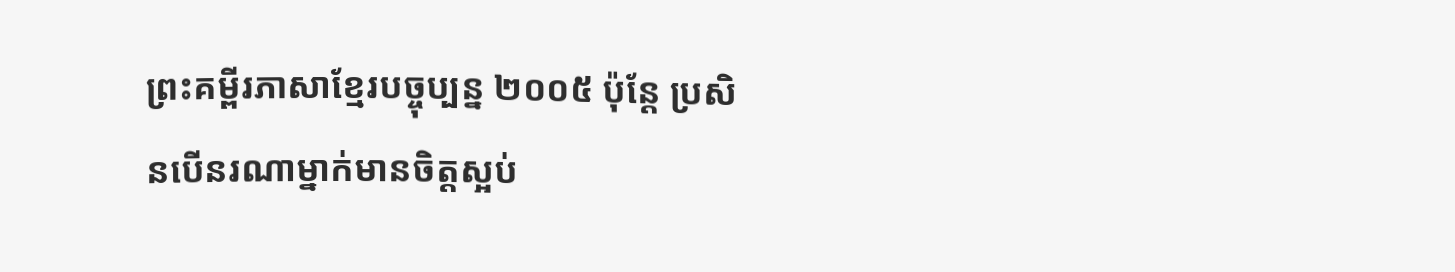ព្រះគម្ពីរភាសាខ្មែរបច្ចុប្បន្ន ២០០៥ ប៉ុន្តែ ប្រសិនបើនរណាម្នាក់មានចិត្តស្អប់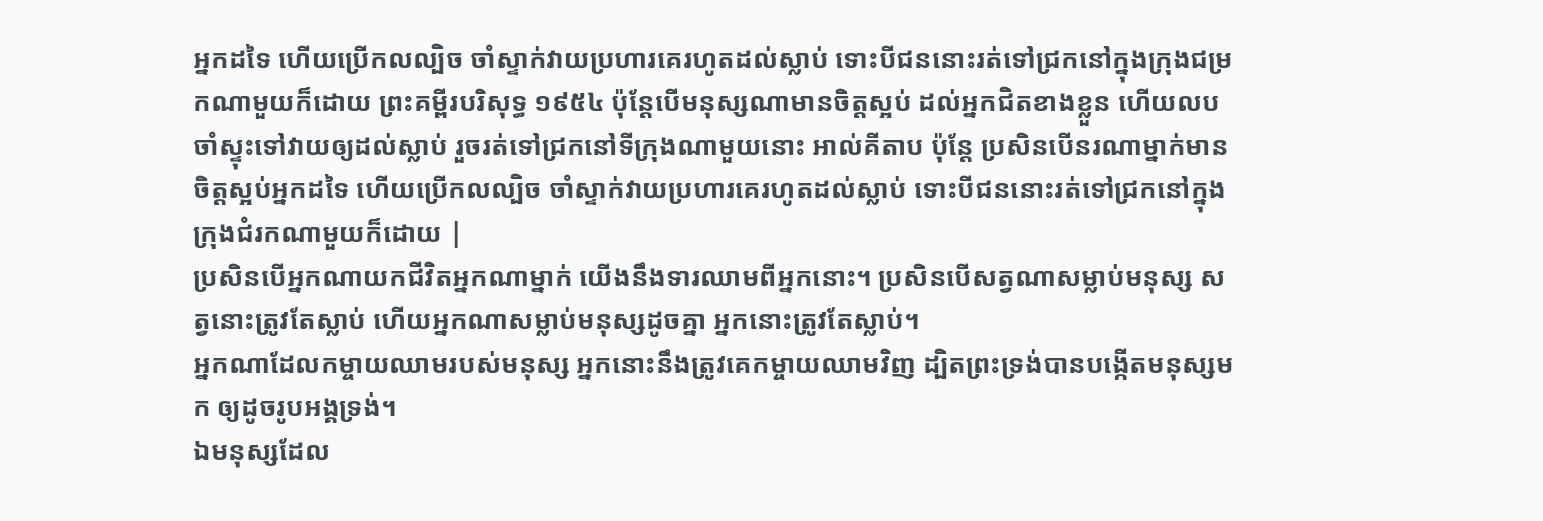អ្នកដទៃ ហើយប្រើកលល្បិច ចាំស្ទាក់វាយប្រហារគេរហូតដល់ស្លាប់ ទោះបីជននោះរត់ទៅជ្រកនៅក្នុងក្រុងជម្រកណាមួយក៏ដោយ ព្រះគម្ពីរបរិសុទ្ធ ១៩៥៤ ប៉ុន្តែបើមនុស្សណាមានចិត្តស្អប់ ដល់អ្នកជិតខាងខ្លួន ហើយលបចាំស្ទុះទៅវាយឲ្យដល់ស្លាប់ រួចរត់ទៅជ្រកនៅទីក្រុងណាមួយនោះ អាល់គីតាប ប៉ុន្តែ ប្រសិនបើនរណាម្នាក់មានចិត្តស្អប់អ្នកដទៃ ហើយប្រើកលល្បិច ចាំស្ទាក់វាយប្រហារគេរហូតដល់ស្លាប់ ទោះបីជននោះរត់ទៅជ្រកនៅក្នុងក្រុងជំរកណាមួយក៏ដោយ |
ប្រសិនបើអ្នកណាយកជីវិតអ្នកណាម្នាក់ យើងនឹងទារឈាមពីអ្នកនោះ។ ប្រសិនបើសត្វណាសម្លាប់មនុស្ស សត្វនោះត្រូវតែស្លាប់ ហើយអ្នកណាសម្លាប់មនុស្សដូចគ្នា អ្នកនោះត្រូវតែស្លាប់។
អ្នកណាដែលកម្ចាយឈាមរបស់មនុស្ស អ្នកនោះនឹងត្រូវគេកម្ចាយឈាមវិញ ដ្បិតព្រះទ្រង់បានបង្កើតមនុស្សមក ឲ្យដូចរូបអង្គទ្រង់។
ឯមនុស្សដែល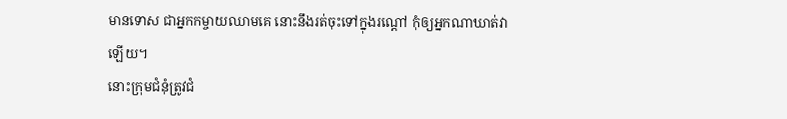មានទោស ជាអ្នកកម្ចាយឈាមគេ នោះនឹងរត់ចុះទៅក្នុងរណ្តៅ កុំឲ្យអ្នកណាឃាត់វាឡើយ។
នោះក្រុមជំនុំត្រូវជំ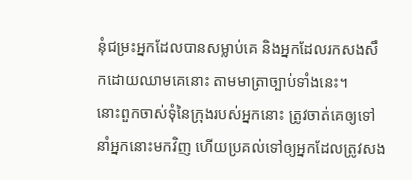នុំជម្រះអ្នកដែលបានសម្លាប់គេ និងអ្នកដែលរកសងសឹកដោយឈាមគេនោះ តាមមាត្រាច្បាប់ទាំងនេះ។
នោះពួកចាស់ទុំនៃក្រុងរបស់អ្នកនោះ ត្រូវចាត់គេឲ្យទៅនាំអ្នកនោះមកវិញ ហើយប្រគល់ទៅឲ្យអ្នកដែលត្រូវសង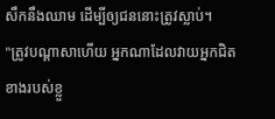សឹកនឹងឈាម ដើម្បីឲ្យជននោះត្រូវស្លាប់។
"ត្រូវបណ្ដាសាហើយ អ្នកណាដែលវាយអ្នកជិតខាងរបស់ខ្លួ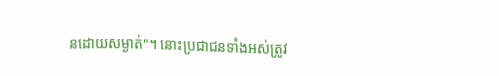នដោយសម្ងាត់"។ នោះប្រជាជនទាំងអស់ត្រូវ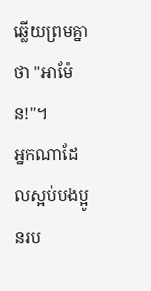ឆ្លើយព្រមគ្នាថា "អាម៉ែន!"។
អ្នកណាដែលស្អប់បងប្អូនរប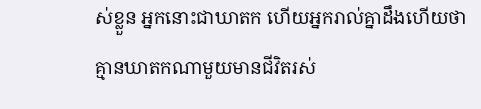ស់ខ្លួន អ្នកនោះជាឃាតក ហើយអ្នករាល់គ្នាដឹងហើយថា គ្មានឃាតកណាមួយមានជីវិតរស់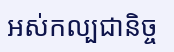អស់កល្បជានិច្ច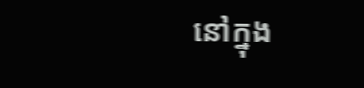នៅក្នុង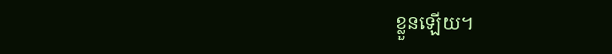ខ្លួនឡើយ។